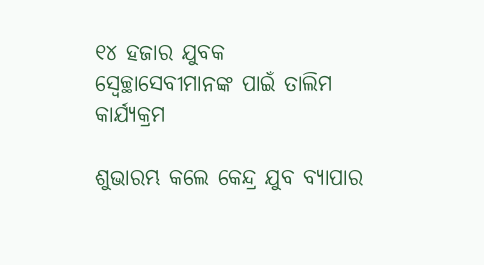୧୪ ହଜାର ଯୁବକ ସ୍ୱେଚ୍ଛାସେବୀମାନଙ୍କ ପାଇଁ ତାଲିମ କାର୍ଯ୍ୟକ୍ରମ

ଶୁଭାରମ୍ଭ କଲେ କେନ୍ଦ୍ର ଯୁବ ବ୍ୟାପାର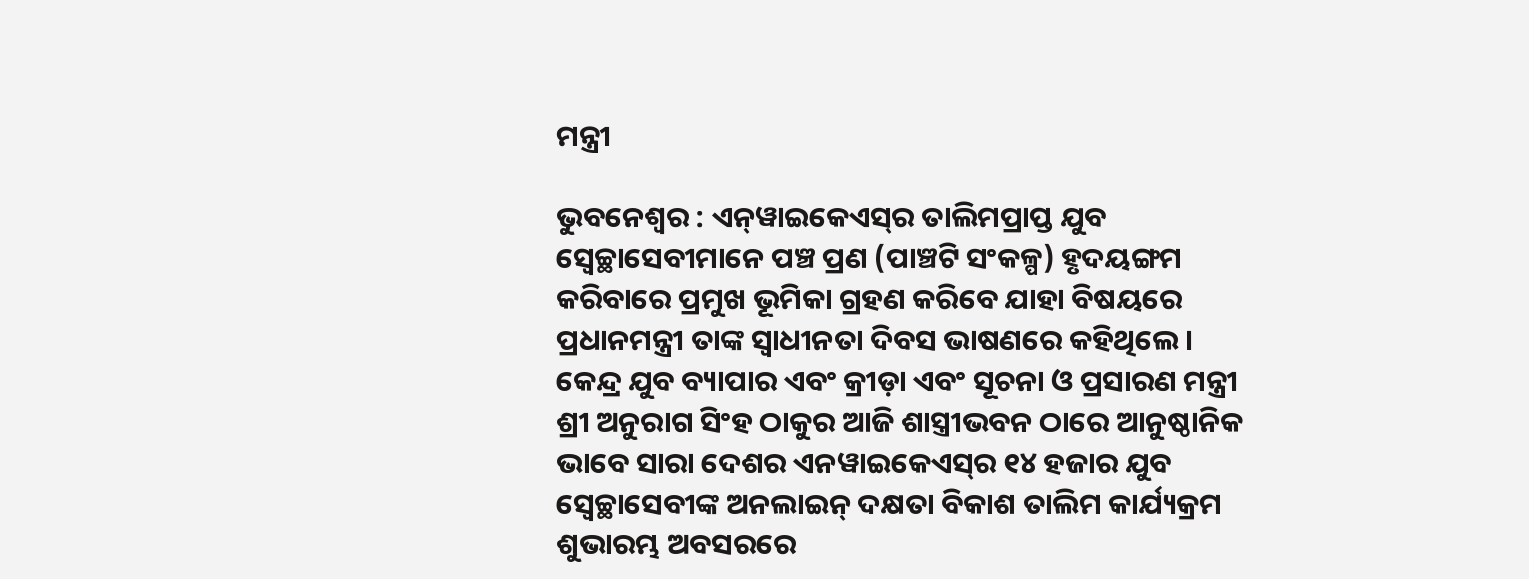ମନ୍ତ୍ରୀ

ଭୁବନେଶ୍ବର : ଏନ୍‍ୱାଇକେଏସ୍‍ର ତାଲିମପ୍ରାପ୍ତ ଯୁବ ସ୍ୱେଚ୍ଛାସେବୀମାନେ ପଞ୍ଚ ପ୍ରଣ (ପାଞ୍ଚଟି ସଂକଳ୍ପ) ହୃଦୟଙ୍ଗମ କରିବାରେ ପ୍ରମୁଖ ଭୂମିକା ଗ୍ରହଣ କରିବେ ଯାହା ବିଷୟରେ ପ୍ରଧାନମନ୍ତ୍ରୀ ତାଙ୍କ ସ୍ୱାଧୀନତା ଦିବସ ଭାଷଣରେ କହିଥିଲେ । କେନ୍ଦ୍ର ଯୁବ ବ୍ୟାପାର ଏବଂ କ୍ରୀଡ଼ା ଏବଂ ସୂଚନା ଓ ପ୍ରସାରଣ ମନ୍ତ୍ରୀ ଶ୍ରୀ ଅନୁରାଗ ସିଂହ ଠାକୁର ଆଜି ଶାସ୍ତ୍ରୀଭବନ ଠାରେ ଆନୁଷ୍ଠାନିକ ଭାବେ ସାରା ଦେଶର ଏନୱାଇକେଏସ୍‍ର ୧୪ ହଜାର ଯୁବ ସ୍ୱେଚ୍ଛାସେବୀଙ୍କ ଅନଲାଇନ୍ ଦକ୍ଷତା ବିକାଶ ତାଲିମ କାର୍ଯ୍ୟକ୍ରମ ଶୁଭାରମ୍ଭ ଅବସରରେ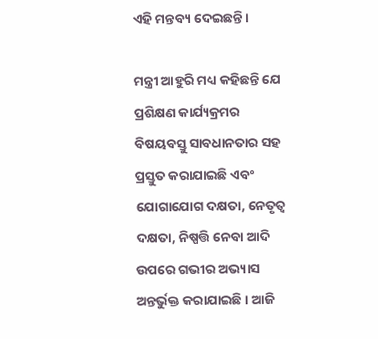ଏହି ମନ୍ତବ୍ୟ ଦେଇଛନ୍ତି ।

ମନ୍ତ୍ରୀ ଆହୁରି ମଧ୍ୟ କହିଛନ୍ତି ଯେ ପ୍ରଶିକ୍ଷଣ କାର୍ଯ୍ୟକ୍ରମର ବିଷୟବସ୍ତୁ ସାବଧାନତାର ସହ ପ୍ରସ୍ତୁତ କରାଯାଇଛି ଏବଂ ଯୋଗାଯୋଗ ଦକ୍ଷତା, ନେତୃତ୍ୱ ଦକ୍ଷତା, ନିଷ୍ପତ୍ତି ନେବା ଆଦି ଉପରେ ଗଭୀର ଅଭ୍ୟାସ ଅନ୍ତର୍ଭୁକ୍ତ କରାଯାଇଛି । ଆଜି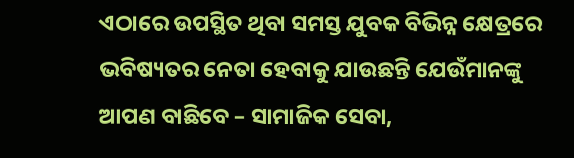ଏଠାରେ ଉପସ୍ଥିତ ଥିବା ସମସ୍ତ ଯୁବକ ବିଭିନ୍ନ କ୍ଷେତ୍ରରେ ଭବିଷ୍ୟତର ନେତା ହେବାକୁ ଯାଉଛନ୍ତି ଯେଉଁମାନଙ୍କୁ ଆପଣ ବାଛିବେ – ସାମାଜିକ ସେବା,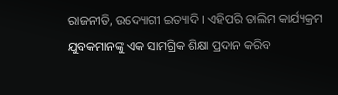ରାଜନୀତି, ଉଦ୍ୟୋଗୀ ଇତ୍ୟାଦି । ଏହିପରି ତାଲିମ କାର୍ଯ୍ୟକ୍ରମ ଯୁବକମାନଙ୍କୁ ଏକ ସାମଗ୍ରିକ ଶିକ୍ଷା ପ୍ରଦାନ କରିବ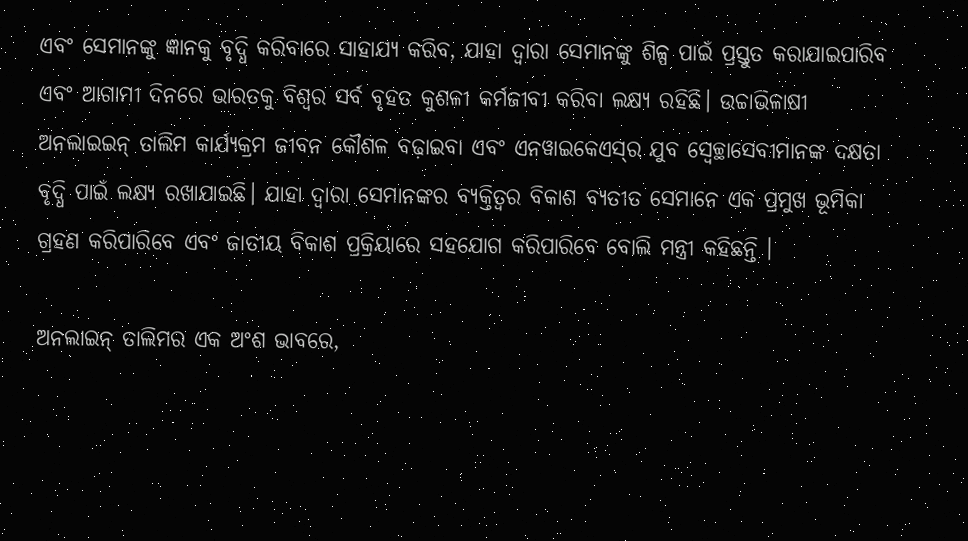ଏବଂ ସେମାନଙ୍କୁ ଜ୍ଞାନକୁ ବୃଦ୍ଧି କରିବାରେ ସାହାଯ୍ୟ କରିବ, ଯାହା ଦ୍ୱାରା ସେମାନଙ୍କୁ ଶିଳ୍ପ ପାଇଁ ପ୍ରସ୍ତୁତ କରାଯାଇପାରିବ ଏବଂ ଆଗାମୀ ଦିନରେ ଭାରତକୁ ବିଶ୍ୱର ସର୍ବ ବୃହତ କୁଶଳୀ କର୍ମଜୀବୀ କରିବା ଲକ୍ଷ୍ୟ ରହିଛି। ଉଚ୍ଚାଭିଳାଷୀ ଅନଲାଇଇନ୍ ତାଲିମ କାର୍ଯ୍ୟକ୍ରମ ଜୀବନ କୌଶଳ ବଢ଼ାଇବା ଏବଂ ଏନୱାଇକେଏସ୍‍ର ଯୁବ ସ୍ୱେଚ୍ଛାସେବୀମାନଙ୍କ ଦକ୍ଷତା ବୃଦ୍ଧି ପାଇଁ ଲକ୍ଷ୍ୟ ରଖାଯାଇଛି। ଯାହା ଦ୍ୱାରା ସେମାନଙ୍କର ବ୍ୟକ୍ତିତ୍ୱର ବିକାଶ ବ୍ୟତୀତ ସେମାନେ ଏକ ପ୍ରମୁଖ ଭୂମିକା ଗ୍ରହଣ କରିପାରିବେ ଏବଂ ଜାତୀୟ ବିକାଶ ପ୍ରକ୍ରିୟାରେ ସହଯୋଗ କରିପାରିବେ ବୋଲି ମନ୍ତ୍ରୀ କହିଛନ୍ତି ।

ଅନଲାଇନ୍ ତାଲିମର ଏକ ଅଂଶ ଭାବରେ,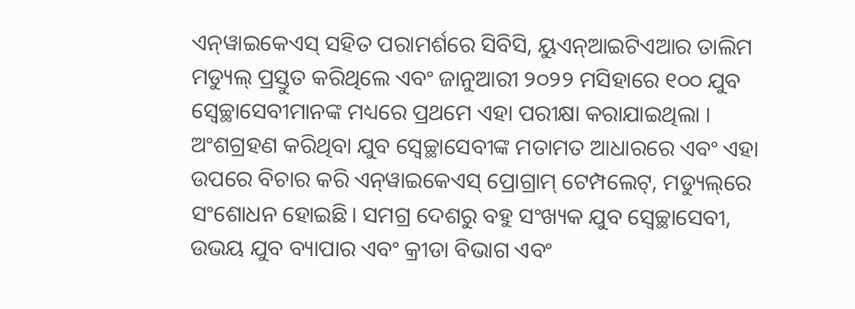ଏନ୍‍ୱାଇକେଏସ୍‍ ସହିତ ପରାମର୍ଶରେ ସିବିସି, ୟୁଏନ୍‍ଆଇଟିଏଆର ତାଲିମ ମଡ୍ୟୁଲ୍ ପ୍ରସ୍ତୁତ କରିଥିଲେ ଏବଂ ଜାନୁଆରୀ ୨୦୨୨ ମସିହାରେ ୧୦୦ ଯୁବ ସ୍ୱେଚ୍ଛାସେବୀମାନଙ୍କ ମଧ୍ୟରେ ପ୍ରଥମେ ଏହା ପରୀକ୍ଷା କରାଯାଇଥିଲା । ଅଂଶଗ୍ରହଣ କରିଥିବା ଯୁବ ସ୍ୱେଚ୍ଛାସେବୀଙ୍କ ମତାମତ ଆଧାରରେ ଏବଂ ଏହା ଉପରେ ବିଚାର କରି ଏନ୍‍ୱାଇକେଏସ୍‍ ପ୍ରୋଗ୍ରାମ୍ ଟେମ୍ପଲେଟ୍‌, ମଡ୍ୟୁଲ୍‌ରେ ସଂଶୋଧନ ହୋଇଛି। ସମଗ୍ର ଦେଶରୁ ବହୁ ସଂଖ୍ୟକ ଯୁବ ସ୍ୱେଚ୍ଛାସେବୀ, ଉଭୟ ଯୁବ ବ୍ୟାପାର ଏବଂ କ୍ରୀଡା ବିଭାଗ ଏବଂ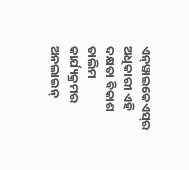ଏନ୍‍ୱାଇକେଏସ୍‍ର ଅଧିକାରୀ ଏହି ଦକ୍ଷତା ବିକାଶ ତାଲିମ କାର୍ଯ୍ୟକ୍ରମର ଅନଲାଇନ୍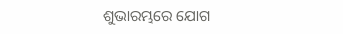ଶୁଭାରମ୍ଭରେ ଯୋଗ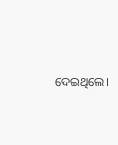ଦେଇଥିଲେ।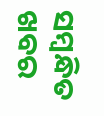ସମ୍ବନ୍ଧିତ ଖବର